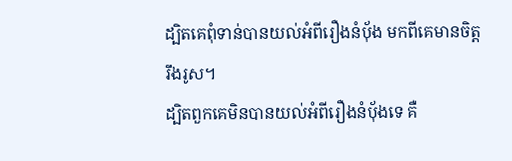ដ្បិតគេពុំទាន់បានយល់អំពីរឿងនំប៉័ង មកពីគេមានចិត្តរឹងរូស។
ដ្បិតពួកគេមិនបានយល់អំពីរឿងនំប៉័ងទេ គឺ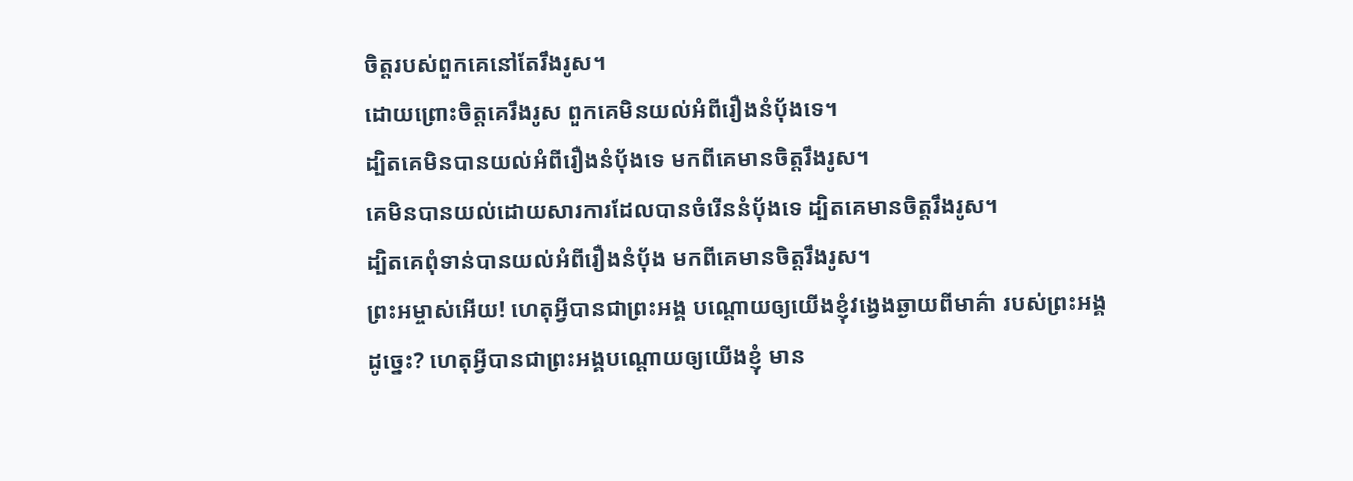ចិត្តរបស់ពួកគេនៅតែរឹងរូស។
ដោយព្រោះចិត្ដគេរឹងរូស ពួកគេមិនយល់អំពីរឿងនំប៉័ងទេ។
ដ្បិតគេមិនបានយល់អំពីរឿងនំបុ័ងទេ មកពីគេមានចិត្តរឹងរូស។
គេមិនបានយល់ដោយសារការដែលបានចំរើននំបុ័ងទេ ដ្បិតគេមានចិត្តរឹងរូស។
ដ្បិតគេពុំទាន់បានយល់អំពីរឿងនំបុ័ង មកពីគេមានចិត្ដរឹងរូស។
ព្រះអម្ចាស់អើយ! ហេតុអ្វីបានជាព្រះអង្គ បណ្ដោយឲ្យយើងខ្ញុំវង្វេងឆ្ងាយពីមាគ៌ា របស់ព្រះអង្គដូច្នេះ? ហេតុអ្វីបានជាព្រះអង្គបណ្ដោយឲ្យយើងខ្ញុំ មាន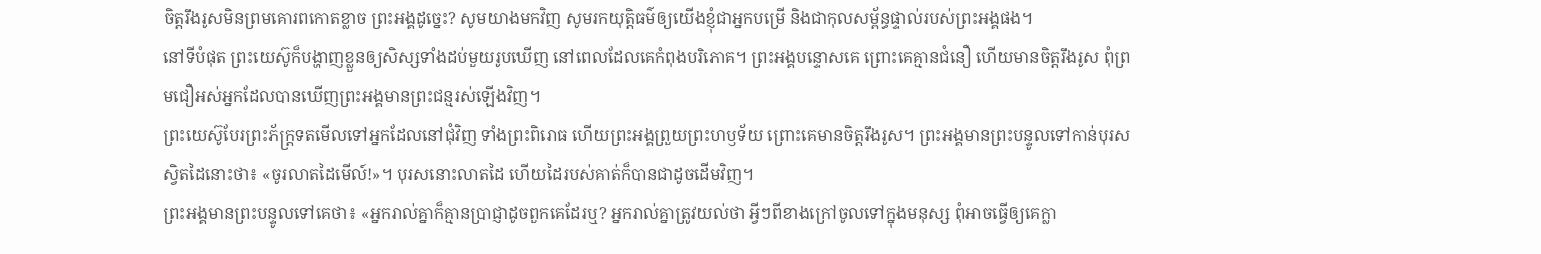ចិត្តរឹងរូសមិនព្រមគោរពកោតខ្លាច ព្រះអង្គដូច្នេះ? សូមយាងមកវិញ សូមរកយុត្តិធម៌ឲ្យយើងខ្ញុំជាអ្នកបម្រើ និងជាកុលសម្ព័ន្ធផ្ទាល់របស់ព្រះអង្គផង។
នៅទីបំផុត ព្រះយេស៊ូក៏បង្ហាញខ្លួនឲ្យសិស្សទាំងដប់មួយរូបឃើញ នៅពេលដែលគេកំពុងបរិភោគ។ ព្រះអង្គបន្ទោសគេ ព្រោះគេគ្មានជំនឿ ហើយមានចិត្តរឹងរូស ពុំព្រមជឿអស់អ្នកដែលបានឃើញព្រះអង្គមានព្រះជន្មរស់ឡើងវិញ។
ព្រះយេស៊ូបែរព្រះភ័ក្ត្រទតមើលទៅអ្នកដែលនៅជុំវិញ ទាំងព្រះពិរោធ ហើយព្រះអង្គព្រួយព្រះហឫទ័យ ព្រោះគេមានចិត្តរឹងរូស។ ព្រះអង្គមានព្រះបន្ទូលទៅកាន់បុរសស្វិតដៃនោះថា៖ «ចូរលាតដៃមើល៍!»។ បុរសនោះលាតដៃ ហើយដៃរបស់គាត់ក៏បានជាដូចដើមវិញ។
ព្រះអង្គមានព្រះបន្ទូលទៅគេថា៖ «អ្នករាល់គ្នាក៏គ្មានប្រាជ្ញាដូចពួកគេដែរឬ? អ្នករាល់គ្នាត្រូវយល់ថា អ្វីៗពីខាងក្រៅចូលទៅក្នុងមនុស្ស ពុំអាចធ្វើឲ្យគេក្លា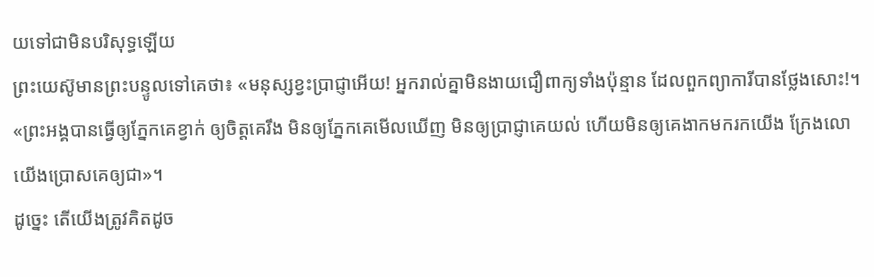យទៅជាមិនបរិសុទ្ធឡើយ
ព្រះយេស៊ូមានព្រះបន្ទូលទៅគេថា៖ «មនុស្សខ្វះប្រាជ្ញាអើយ! អ្នករាល់គ្នាមិនងាយជឿពាក្យទាំងប៉ុន្មាន ដែលពួកព្យាការីបានថ្លែងសោះ!។
«ព្រះអង្គបានធ្វើឲ្យភ្នែកគេខ្វាក់ ឲ្យចិត្តគេរឹង មិនឲ្យភ្នែកគេមើលឃើញ មិនឲ្យប្រាជ្ញាគេយល់ ហើយមិនឲ្យគេងាកមករកយើង ក្រែងលោយើងប្រោសគេឲ្យជា»។
ដូច្នេះ តើយើងត្រូវគិតដូច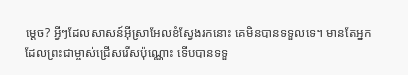ម្ដេច? អ្វីៗដែលសាសន៍អ៊ីស្រាអែលខំស្វែងរកនោះ គេមិនបានទទួលទេ។ មានតែអ្នកដែលព្រះជាម្ចាស់ជ្រើសរើសប៉ុណ្ណោះ ទើបបានទទួ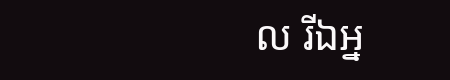ល រីឯអ្ន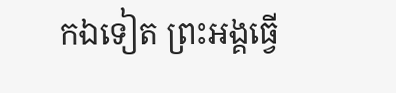កឯទៀត ព្រះអង្គធ្វើ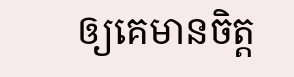ឲ្យគេមានចិត្ត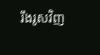រឹងរូសវិញ